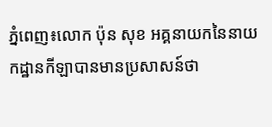ភ្នំពេញ៖លោក ប៉ុន សុខ អគ្គនាយកនៃនាយកដ្ឋានកីឡាបានមានប្រសាសន៍ថា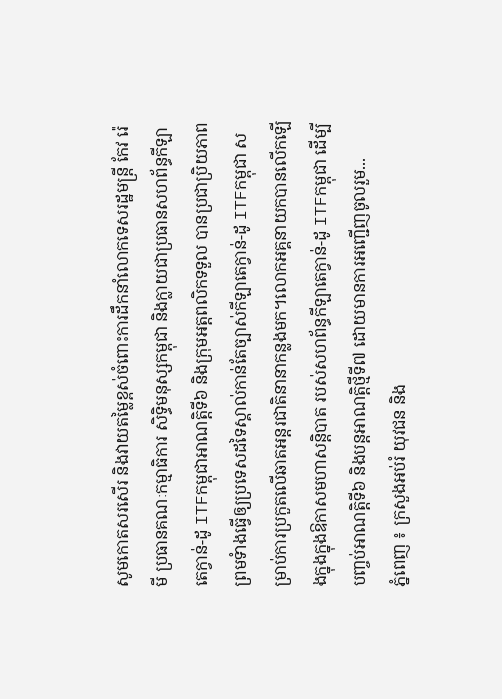សូមកោតសរសើរ និងវាយតម្លៃខ្ពស់ចំពោះការដឹកនាំលោកទេសរដ្ឋមន្ត្រី កែវ រ៉េមី ប្រធានគណៈកម្មាធិការ សិទ្ធិមនុស្សកម្ពុជា និងក្លាយជាប្រធានសហព័ន្ធកីឡាតេក្វាន់-ដូ ITFកម្ពុជាអាណត្តិទី៦ និងក្រុមអត្តពលិកទទួល បានប្រជាប្រិយភាព ព្រមទំាងធ្វើឲ្យប្រទេសដទៃស្គាល់កាន់តែច្បាស់កីឡាតេក្វាន់-ដូ ITFកម្ពុជា សម្រាប់ការប្រកួតលើឆាតអន្តរជាតិនានាកន្លងមក។លោកអគ្គនាយកបានលើកឡើងក្នុងក្នុងឱកាសមហាសន្តិបាត របស់សហព័ន្ធកីឡាតេក្វាន់-ដូ ITFកម្ពុជា ដើម្បីបញ្ចប់អាណត្តិទី៦ និងបន្តអាណត្តិថ្មីទី៧ ដោយមានការអញ្ជើញចូលរួម...
ភ្នំពេញ ៖ ក្រសួងអប់រំ យុវជន និង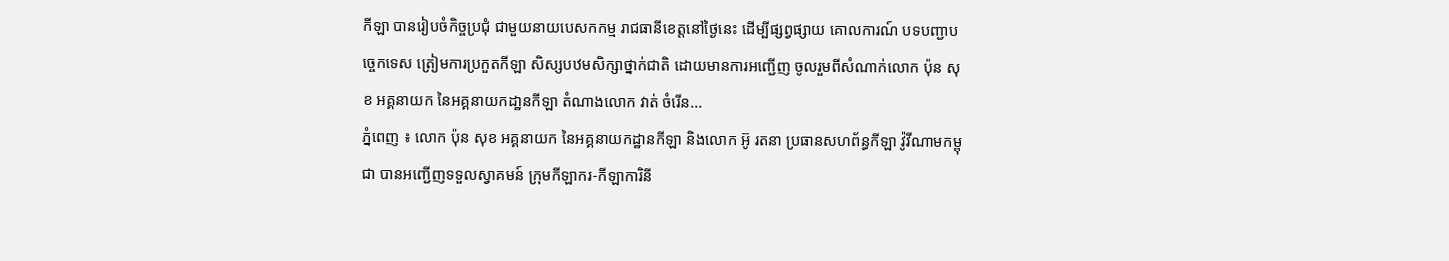កីឡា បានរៀបចំកិច្ចប្រជុំ ជាមួយនាយបេសកកម្ម រាជធានីខេត្តនៅថ្ងៃនេះ ដើម្បីផ្សព្វផ្សាយ គោលការណ៍ បទបញ្ជាបច្ចេកទេស ត្រៀមការប្រកួតកីឡា សិស្សបឋមសិក្សាថ្នាក់ជាតិ ដោយមានការអញ្ជើញ ចូលរួមពីសំណាក់លោក ប៉ុន សុខ អគ្គនាយក នៃអគ្គនាយកដា្ឋនកីឡា តំណាងលោក វាត់ ចំរើន...
ភ្នំពេញ ៖ លោក ប៉ុន សុខ អគ្គនាយក នៃអគ្គនាយកដ្ឋានកីឡា និងលោក អ៊ូ រតនា ប្រធានសហព័ន្ធកីឡា វ៉ូវីណាមកម្ពុជា បានអញ្ជើញទទួលស្វាគមន៍ ក្រុមកីឡាករ-កីឡាការិនី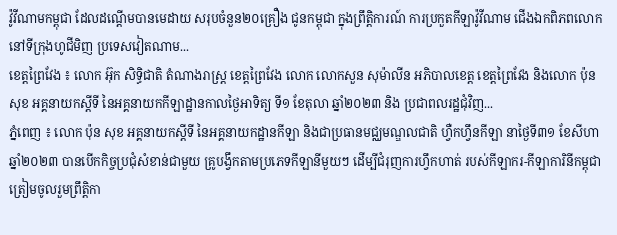វ៉ូវីណាមកម្ពុជា ដែលដណ្តើមបានមេដាយ សរុបចំនួន២០គ្រឿង ជូនកម្ពុជា ក្នុងព្រឹត្តិការណ៍ ការប្រកួតកីឡាវ៉ូវីណាម ជើងឯកពិភពលោក នៅទីក្រុងហូជីមិញ ប្រទេសវៀតណាម...
ខេត្តព្រៃវែង ៖ លោក អ៊ុក សិទ្ធិជាតិ តំណាងរាស្រ្ដ ខេត្តព្រៃវែង លោក លោកសួន សុម៉ាលីន អភិបាលខេត្ត ខេត្តព្រៃវែង និងលោក ប៉ុន សុខ អគ្គនាយកស្តីទី នៃអគ្គនាយកកីឡាដ្ឋានកាលថ្ងៃអាទិត្យ ទី១ ខែតុលា ឆ្នាំ២០២៣ និង ប្រជាពលរដ្ឋជុំវិញ...
ភ្នំពេញ ៖ លោក ប៉ុន សុខ អគ្គនាយកស្តីទី នៃអគ្គនាយកដ្ឋានកីឡា និងជាប្រធានមជ្ឈមណ្ឌលជាតិ ហ្វឺកហ្វឹនកីឡា នាថ្ងៃទី៣១ ខែសីហា ឆ្នាំ២០២៣ បានបើកកិច្ចប្រជុំសំខាន់ជាមួយ គ្រូបង្វឹកតាមប្រភេទកីឡានីមួយៗ ដើម្បីជំរុញការហ្វឹកហាត់ របស់កីឡាករ-កីឡាការិនីកម្ពុជា ត្រៀមចូលរួមព្រឹត្តិកា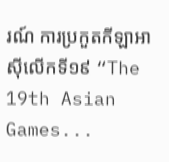រណ៍ ការប្រកួតកីឡាអាស៊ីលើកទី១៩ “The 19th Asian Games...